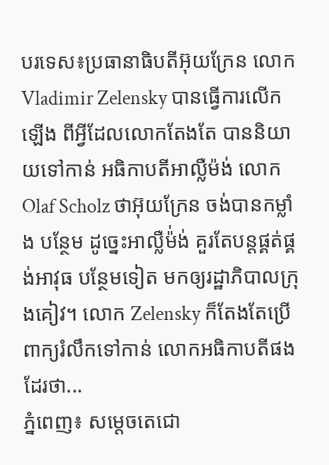បរទេស៖ប្រធានាធិបតីអ៊ុយក្រែន លោក Vladimir Zelensky បានធ្វើការលើកឡើង ពីអ្វីដែលលោកតែងតែ បាននិយាយទៅកាន់ អធិកាបតីអាល្លឺម៉ង់ លោក Olaf Scholz ថាអ៊ុយក្រែន ចង់បានកម្លាំង បន្ថែម ដូច្នេះអាល្លឺម៉់ង់ គួរតែបន្តផ្គត់ផ្គង់អាវុធ បន្ថែមទៀត មកឲ្យរដ្ឋាភិបាលក្រុងគៀវ។ លោក Zelensky ក៏តែងតែប្រើពាក្យរំលឹកទៅកាន់ លោកអធិកាបតីផងដែរថា...
ភ្នំពេញ៖ សម្តេចតេជោ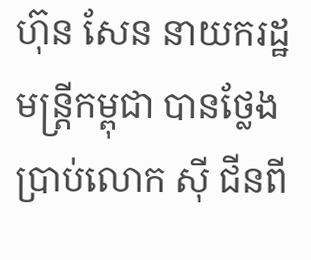ហ៊ុន សែន នាយករដ្ឋមន្ត្រីកម្ពុជា បានថ្លែងប្រាប់លោក ស៊ី ជីនពី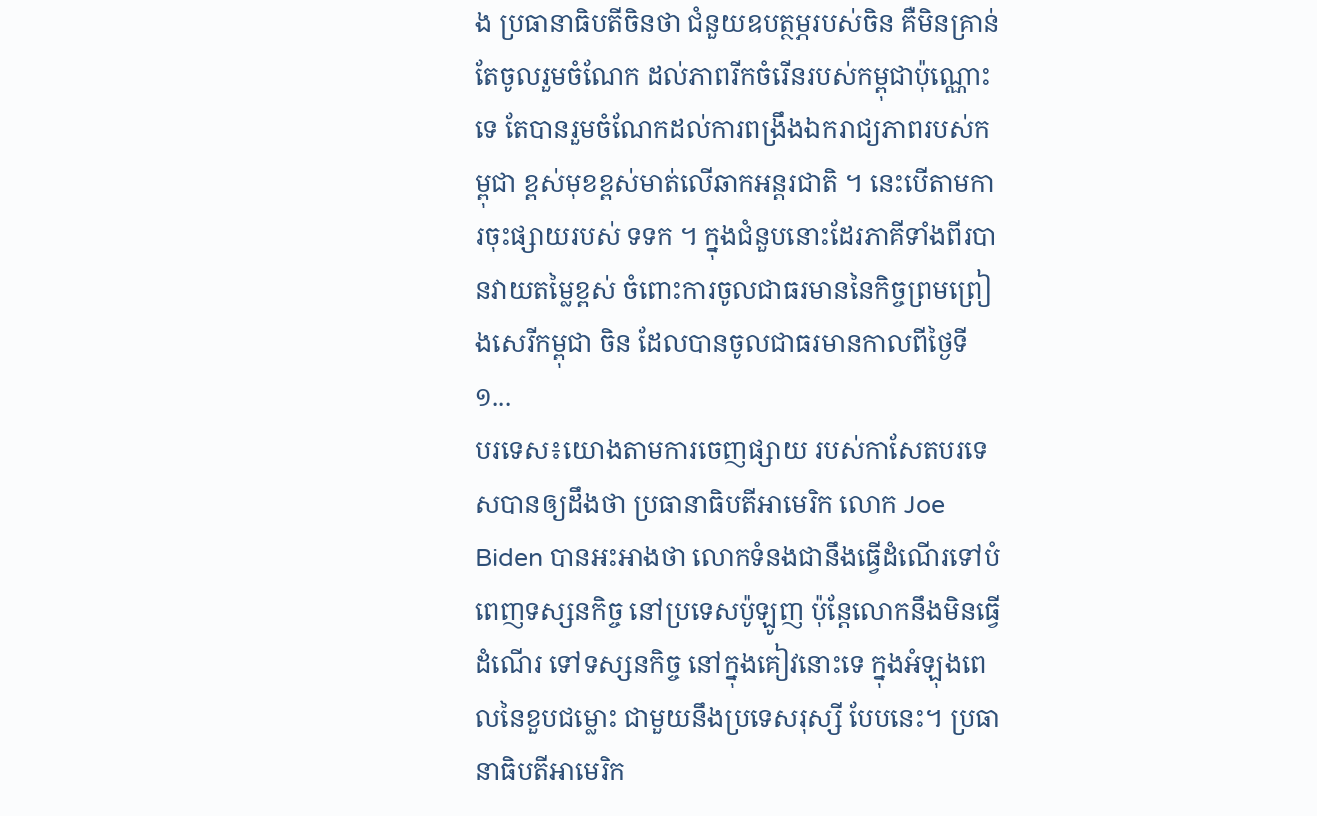ង ប្រធានាធិបតីចិនថា ជំនួយឧបត្ថម្ភរបស់ចិន គឺមិនគ្រាន់តែចូលរួមចំណែក ដល់ភាពរីកចំរើនរបស់កម្ពុជាប៉ុណ្ណោះទេ តែបានរួមចំណែកដល់ការពង្រឹងឯករាជ្យភាពរបស់កម្ពុជា ខ្ពស់មុខខ្ពស់មាត់លើឆាកអន្តរជាតិ ។ នេះបើតាមការចុះផ្សាយរបស់ ទទក ។ ក្នុងជំនួបនោះដែរភាគីទាំងពីរបានវាយតម្លៃខ្ពស់ ចំពោះការចូលជាធរមាននៃកិច្ចព្រមព្រៀងសេរីកម្ពុជា ចិន ដែលបានចូលជាធរមានកាលពីថ្ងៃទី១...
បរទេស៖យោងតាមការចេញផ្សាយ របស់កាសែតបរទេសបានឲ្យដឹងថា ប្រធានាធិបតីអាមេរិក លោក Joe Biden បានអះអាងថា លោកទំនងជានឹងធ្វើដំណើរទៅបំពេញទស្សនកិច្ច នៅប្រទេសប៉ូឡូញ ប៉ុន្តែលោកនឹងមិនធ្វើដំណើរ ទៅទស្សនកិច្ច នៅក្នុងគៀវនោះទេ ក្នុងអំឡុងពេលនៃខួបជម្លោះ ជាមួយនឹងប្រទេសរុស្សី បែបនេះ។ ប្រធានាធិបតីអាមេរិក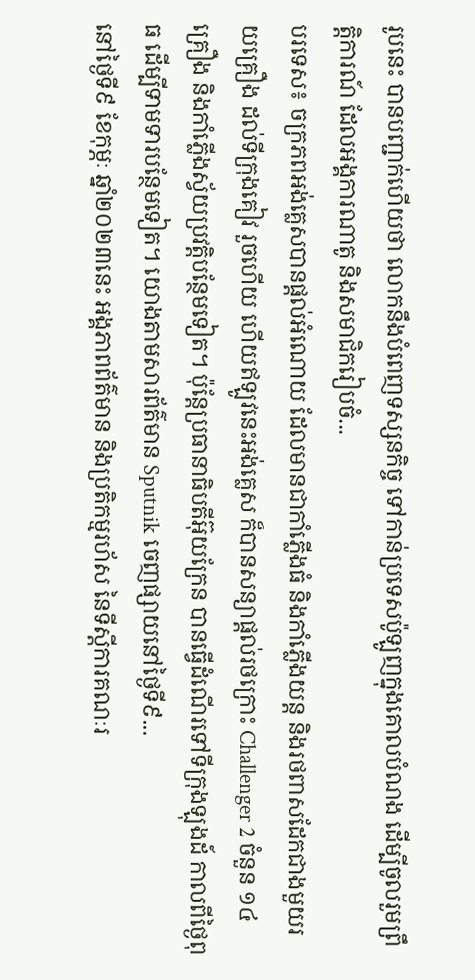រូបនេះ បានបញ្ជាក់ហើយថា លោកនឹងបំពេញទស្សនកិច្ច ទៅកាន់ប្រទេសប៉ូឡូញក្នុងគោលបំណង ដើម្បីចូលរួមព្រឹត្តិការណ៍ ដែលអង្គការណាតូ និងសមាជិករៀបចំ...
បរទេស៖ ចក្រភពអង់គ្លេសបានផ្តល់អំណោយ ដែលមានជាកាំភ្លើងធំ និងកាំភ្លើងយន្ត និងរថពាសដែកជាងមួយរយគ្រឿង ដល់ទីក្រុងគៀវ រួចហើយ ហើយឥឡូវនេះអង់គ្លេស ក៏បានសន្យាផ្តល់រថក្រោះ Challenger 2 ចំនួន ១៤ គ្រឿង និងកាំភ្លើងស្វ័យប្រវត្តិបន្ថែមទៀត។ ប៉ុន្តែប្រធានាធិបតីអ៊ុយក្រែន បានធ្វើដំណើរទៅទីក្រុងឡុងដ៍ កាលពីថ្ងៃពុធ ដើម្បីទាមទារបន្ថែមទៀត។ យោងតាមសារព័ត៌មាន Sputnik ចេញផ្សាយនៅថ្ងៃទី៩...
នៅថ្ងៃទី៩ ខែកុម្ភៈ ឆ្នាំ២០២៣នេះ អង្គភាពព័ត៌មាន និងប្រតិកម្មរហ័ស នៃទីស្តីការគណៈរ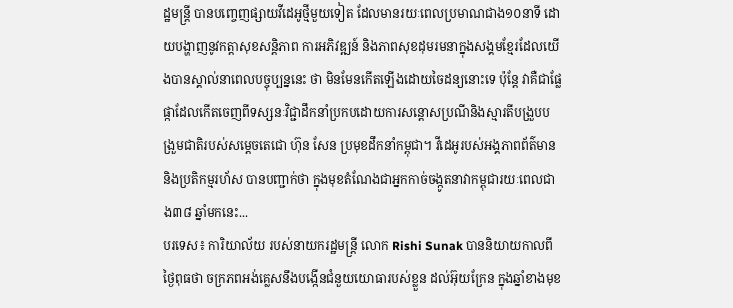ដ្ឋមន្ត្រី បានបញ្ចេញផ្សាយវីដេអូថ្មីមួយទៀត ដែលមានរយៈពេលប្រមាណជាង១០នាទី ដោយបង្ហាញនូវកត្តាសុខសន្តិភាព ការអភិវឌ្ឍន៍ និងភាពសុខដុមរមនាក្នុងសង្គមខ្មែរដែលយើងបានស្គាល់នាពេលបច្ចុប្បន្ននេះ ថា មិនមែនកើតឡើងដោយចៃដន្យនោះទេ ប៉ុន្តែ វាគឺជាផ្លែផ្កាដែលកើតចេញពីទស្សនៈវិជ្ជាដឹកនាំប្រកបដោយការសន្តោសប្រណីនិងស្មារតីបង្រួបបង្រួមជាតិរបស់សម្តេចតេជោ ហ៊ុន សែន ប្រមុខដឹកនាំកម្ពុជា។ វីដេអូរបស់អង្គភាពព័ត៌មាននិងប្រតិកម្មរហ័ស បានបញ្ជាក់ថា ក្នុងមុខតំណែងជាអ្នកកាច់ចង្កូតនាវាកម្ពុជារយៈពេលជាង៣៨ ឆ្នាំមកនេះ...
បរទេស៖ ការិយាល័យ របស់នាយករដ្ឋមន្ត្រី លោក Rishi Sunak បាននិយាយកាលពីថ្ងៃពុធថា ចក្រភពអង់គ្លេសនឹងបង្កើនជំនួយយោធារបស់ខ្លួន ដល់អ៊ុយក្រែន ក្នុងឆ្នាំខាងមុខ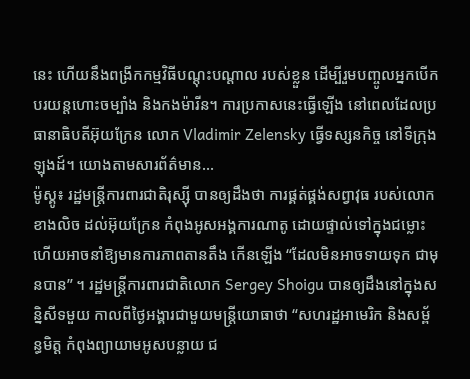នេះ ហើយនឹងពង្រីកកម្មវិធីបណ្តុះបណ្តាល របស់ខ្លួន ដើម្បីរួមបញ្ចូលអ្នកបើកបរយន្តហោះចម្បាំង និងកងម៉ារីន។ ការប្រកាសនេះធ្វើឡើង នៅពេលដែលប្រធានាធិបតីអ៊ុយក្រែន លោក Vladimir Zelensky ធ្វើទស្សនកិច្ច នៅទីក្រុងឡុងដ៍។ យោងតាមសារព័ត៌មាន...
ម៉ូស្គូ៖ រដ្ឋមន្ត្រីការពារជាតិរុស្ស៊ី បានឲ្យដឹងថា ការផ្គត់ផ្គង់សព្វាវុធ របស់លោកខាងលិច ដល់អ៊ុយក្រែន កំពុងអូសអង្គការណាតូ ដោយផ្ទាល់ទៅក្នុងជម្លោះ ហើយអាចនាំឱ្យមានការភាពតានតឹង កើនឡើង “ដែលមិនអាចទាយទុក ជាមុនបាន” ។ រដ្ឋមន្ត្រីការពារជាតិលោក Sergey Shoigu បានឲ្យដឹងនៅក្នុងសន្និសីទមួយ កាលពីថ្ងៃអង្គារជាមួយមន្ត្រីយោធាថា “សហរដ្ឋអាមេរិក និងសម្ព័ន្ធមិត្ត កំពុងព្យាយាមអូសបន្លាយ ជ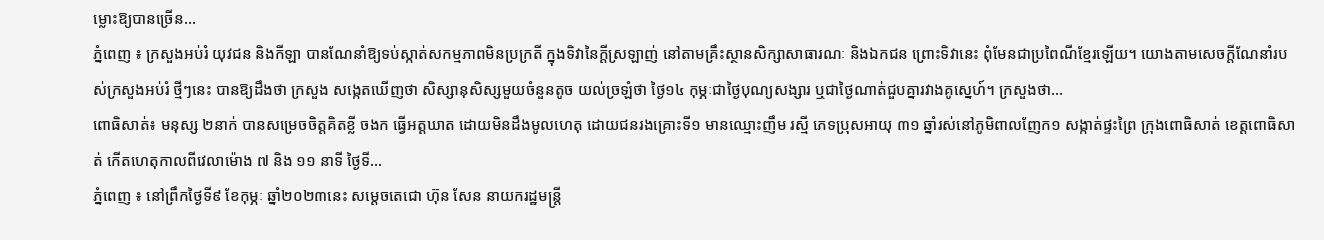ម្លោះឱ្យបានច្រើន...
ភ្នំពេញ ៖ ក្រសួងអប់រំ យុវជន និងកីឡា បានណែនាំឱ្យទប់ស្កាត់សកម្មភាពមិនប្រក្រតី ក្នុងទិវានៃក្តីស្រឡាញ់ នៅតាមគ្រឹះស្ថានសិក្សាសាធារណៈ និងឯកជន ព្រោះទិវានេះ ពុំមែនជាប្រពៃណីខ្មែរឡើយ។ យោងតាមសេចក្ដីណែនាំរបស់ក្រសួងអប់រំ ថ្មីៗនេះ បានឱ្យដឹងថា ក្រសួង សង្កេតឃើញថា សិស្សានុសិស្សមួយចំនួនតូច យល់ច្រឡំថា ថ្ងៃ១៤ កុម្ភៈជាថ្ងៃបុណ្យសង្សារ ឬជាថ្ងៃណាត់ជួបគ្នារវាងគូស្នេហ៍។ ក្រសួងថា...
ពោធិសាត់៖ មនុស្ស ២នាក់ បានសម្រេចចិត្តគិតខ្លី ចងក ធ្វើអត្តឃាត ដោយមិនដឹងមូលហេតុ ដោយជនរងគ្រោះទី១ មានឈ្មោះញឹម រស្មី ភេទប្រុសអាយុ ៣១ ឆ្នាំរស់នៅភូមិពាលញែក១ សង្កាត់ផ្ទះព្រៃ ក្រុងពោធិសាត់ ខេត្តពោធិសាត់ កើតហេតុកាលពីវេលាម៉ោង ៧ និង ១១ នាទី ថ្ងៃទី...
ភ្នំពេញ ៖ នៅព្រឹកថ្ងៃទី៩ ខែកុម្ភៈ ឆ្នាំ២០២៣នេះ សម្តេចតេជោ ហ៊ុន សែន នាយករដ្ឋមន្ត្រី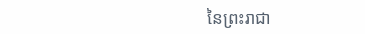នៃព្រះរាជា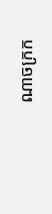ណាចក្រក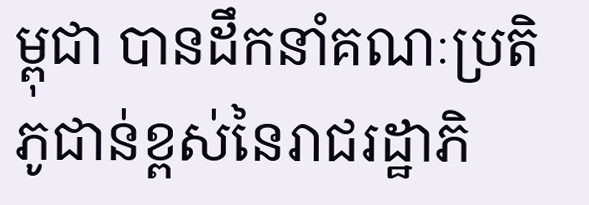ម្ពុជា បានដឹកនាំគណៈប្រតិភូជាន់ខ្ពស់នៃរាជរដ្ឋាភិ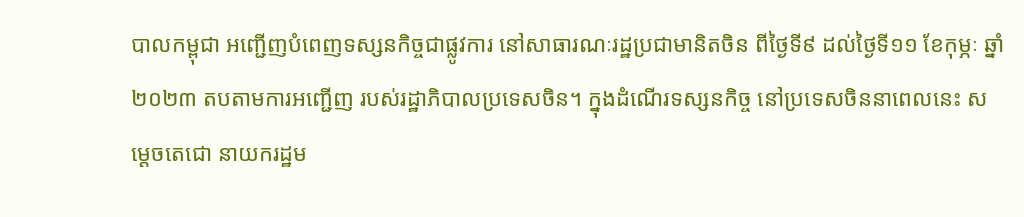បាលកម្ពុជា អញ្ជើញបំពេញទស្សនកិច្ចជាផ្លូវការ នៅសាធារណៈរដ្ឋប្រជាមានិតចិន ពីថ្ងៃទី៩ ដល់ថ្ងៃទី១១ ខែកុម្ភៈ ឆ្នាំ២០២៣ តបតាមការអញ្ជើញ របស់រដ្ឋាភិបាលប្រទេសចិន។ ក្នុងដំណើរទស្សនកិច្ច នៅប្រទេសចិននាពេលនេះ សម្តេចតេជោ នាយករដ្ឋម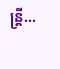ន្ត្រី...